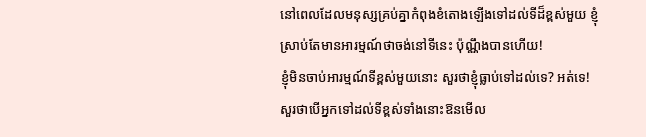នៅពេលដែលមនុស្សគ្រប់គ្នាកំពុងខំតោងឡើងទៅដល់ទីដ៏ខ្ពស់មួយ ខ្ញុំស្រាប់តែមានអារម្មណ៍ថាចង់នៅទីនេះ ប៉ុណ្ណឹងបានហើយ!
ខ្ញុំមិនចាប់អារម្មណ៍ទីខ្ពស់មួយនោះ សួរថាខ្ញុំធ្លាប់ទៅដល់ទេ? អត់ទេ!
សួរថាបើអ្នកទៅដល់ទីខ្ពស់ទាំងនោះឱនមើល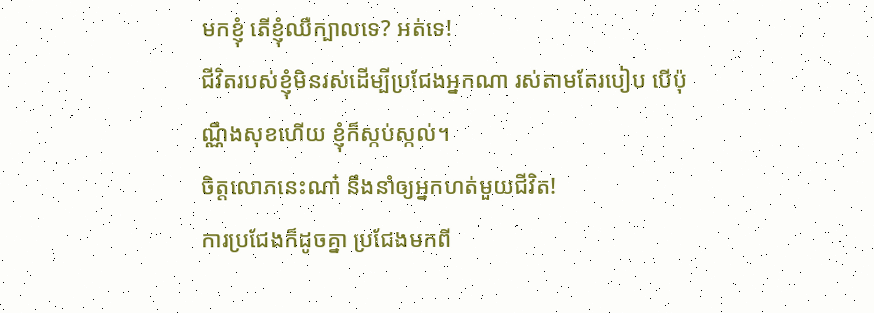មកខ្ញុំ តើខ្ញុំឈឺក្បាលទេ? អត់ទេ!
ជីវិតរបស់ខ្ញុំមិនរស់ដើម្បីប្រជែងអ្នកណា រស់តាមតែរបៀប បើប៉ុណ្ណឹងសុខហើយ ខ្ញុំក៏ស្កប់ស្កល់។
ចិត្តលោភនេះណា៎ នឹងនាំឲ្យអ្នកហត់មួយជីវិត!
ការប្រជែងក៏ដូចគ្នា ប្រជែងមកពី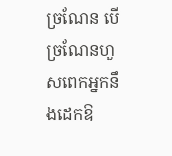ច្រណែន បើច្រណែនហួសពេកអ្នកនឹងដេកឱ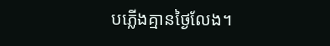បភ្លើងគ្មានថ្ងៃលែង។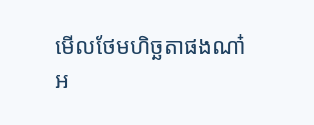មើលថែមហិច្ឆតាផងណា៎
អ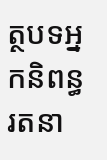ត្ថបទអ្នកនិពន្ធរតនា